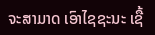ຈະສາມາດ ເອົາໄຊຊະນະ ເຊື້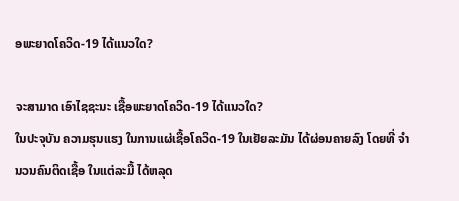ອພະຍາດໂຄວິດ-19 ໄດ້ແນວໃດ?

ຈະສາມາດ ເອົາໄຊຊະນະ ເຊື້ອພະຍາດໂຄວິດ-19 ໄດ້ແນວໃດ?
ໃນປະຈຸບັນ ຄວາມຮຸນແຮງ ໃນການແຜ່ເຊື້ອໂຄວິດ-19 ໃນເຢັຍລະມັນ ໄດ້ຜ່ອນຄາຍລົງ ໂດຍທີ່ ຈໍານວນຄົນຕິດເຊື້ອ ໃນແຕ່ລະມື້ ໄດ້ຫລຸດ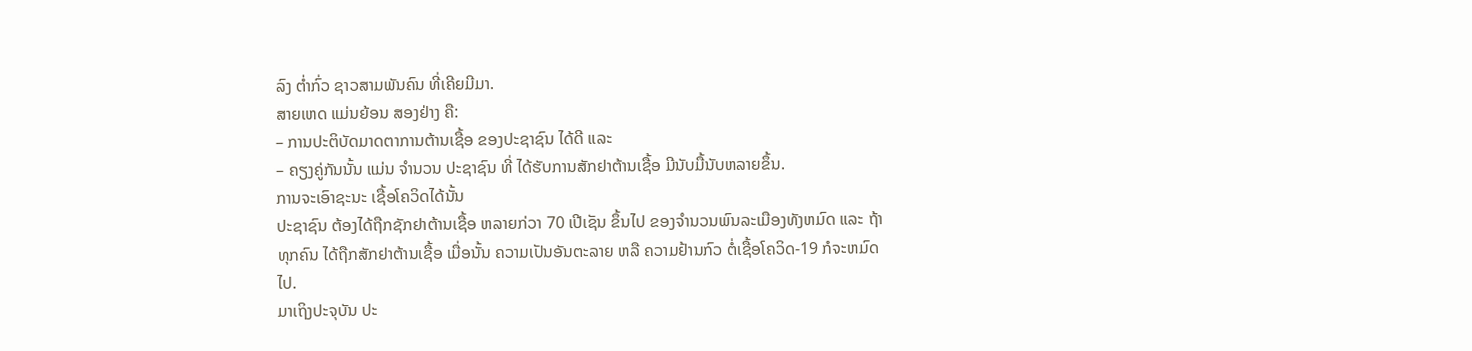ລົງ ຕໍ່າກົ່ວ ຊາວສາມພັນຄົນ ທີ່ເຄີຍມີມາ.
ສາຍເຫດ ແມ່ນຍ້ອນ ສອງຢ່າງ ຄື:
– ການປະຕິບັດມາດຕາການຕ້ານເຊື້ອ ຂອງປະຊາຊົນ ໄດ້ດີ ແລະ
– ຄຽງຄູ່ກັນນັ້ນ ແມ່ນ ຈໍານວນ ປະຊາຊົນ ທີ່ ໄດ້ຮັບການສັກຢາຕ້ານເຊື້ອ ມີນັບມື້ນັບຫລາຍຂຶ້ນ.
ການຈະເອົາຊະນະ ເຊື້ອໂຄວິດໄດ້ນັ້ນ
ປະຊາຊົນ ຕ້ອງໄດ້ຖືກຊັກຢາຕ້ານເຊື້ອ ຫລາຍກ່ວາ 70 ເປີເຊັນ ຂຶ້ນໄປ ຂອງຈໍານວນພົນລະເມືອງທັງຫມົດ ແລະ ຖ້າທຸກຄົນ ໄດ້ຖືກສັກຢາຕ້ານເຊື້ອ ເມື່ອນັ້ນ ຄວາມເປັນອັນຕະລາຍ ຫລື ຄວາມຢ້ານກົວ ຕໍ່ເຊື້ອໂຄວິດ-19 ກໍຈະຫມົດໄປ.
ມາເຖິງປະຈຸບັນ ປະ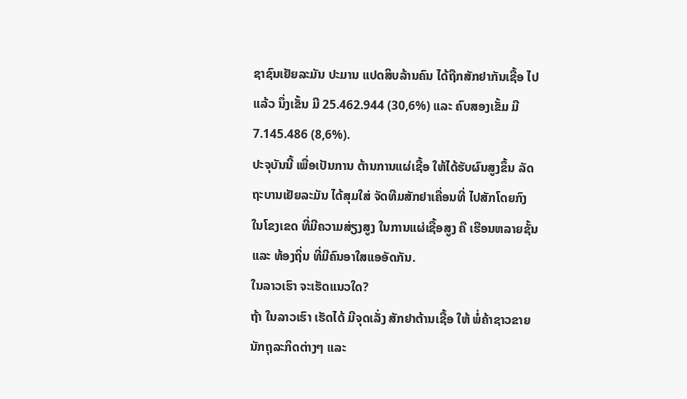ຊາຊົນເຢັຍລະມັນ ປະມານ ແປດສິບລ້ານຄົນ ໄດ້ຖືກສັກຢາກັນເຊື້ອ ໄປແລ້ວ ນຶ່ງເຂັ້ນ ມີ 25.462.944 (30,6%) ແລະ ຄົບສອງເຂັ້ມ ມີ 7.145.486 (8,6%).
ປະຈຸບັນນີ້ ເພື່ອເປັນການ ຕ້ານການແຜ່ເຊື້ອ ໃຫ້ໄດ້ຮັບຜົນສູງຂຶ້ນ ລັດຖະບານເຢັຍລະມັນ ໄດ້ສຸມໃສ່ ຈັດທີມສັກຢາເຄື່ອນທີ່ ໄປສັກໂດຍກົງ ໃນໂຂງເຂດ ທີ່ມີຄວາມສ່ຽງສູງ ໃນການແຜ່ເຊື້ອສູງ ຄື ເຮືອນຫລາຍຊັ້ນ ແລະ ທ້ອງຖິ່ນ ທີ່ມີຄົນອາໃສແອອັດກັນ.
ໃນລາວເຮົາ ຈະເຮັດແນວໃດ?
ຖ້າ ໃນລາວເຮົາ ເຮັດໄດ້ ມີຈຸດເລັ່ງ ສັກຢາຕ້ານເຊື້ອ ໃຫ້ ພໍ່ຄ້າຊາວຂາຍ ນັກຖຸລະກິດຕ່າງໆ ແລະ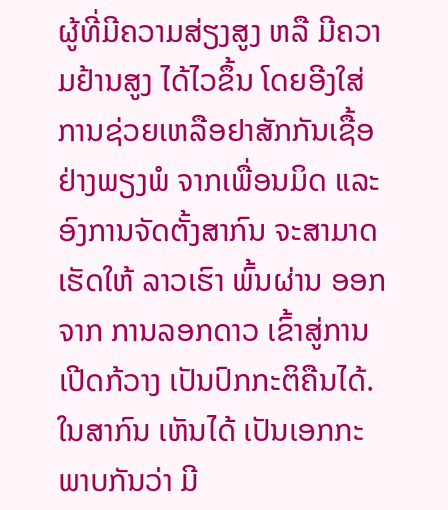ຜູ້ທີ່ມີຄວາມສ່ຽງສູງ ຫລື ມີຄວາມຢ້ານສູງ ໄດ້ໄວຂຶ້ນ ໂດຍອີງໃສ່ ການຊ່ວຍເຫລືອຢາສັກກັນເຊື້ອຢ່າງພຽງພໍ ຈາກເພື່ອນມິດ ແລະ ອົງການຈັດຕັ້ງສາກົນ ຈະສາມາດເຮັດໃຫ້ ລາວເຮົາ ພົ້ນຜ່ານ ອອກຈາກ ການລອກດາວ ເຂົ້າສູ່ການເປີດກ້ວາງ ເປັນປົກກະຕິຄືນໄດ້.
ໃນສາກົນ ເຫັນໄດ້ ເປັນເອກກະພາບກັນວ່າ ມີ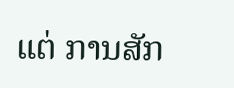ແຕ່ ການສັກ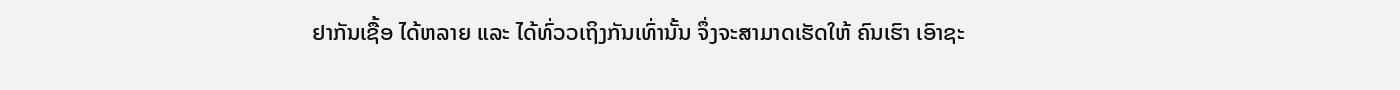ຢາກັນເຊື້ອ ໄດ້ຫລາຍ ແລະ ໄດ້ທົ່ວວເຖິງກັນເທົ່ານັ້ນ ຈຶ່ງຈະສາມາດເຮັດໃຫ້ ຄົນເຮົາ ເອົາຊະ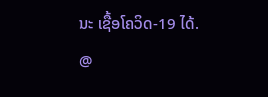ນະ ເຊື້ອໂຄວິດ-19 ໄດ້.
@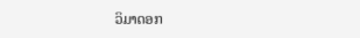ວິມາດອກ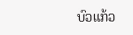ບົວແກ້ວ